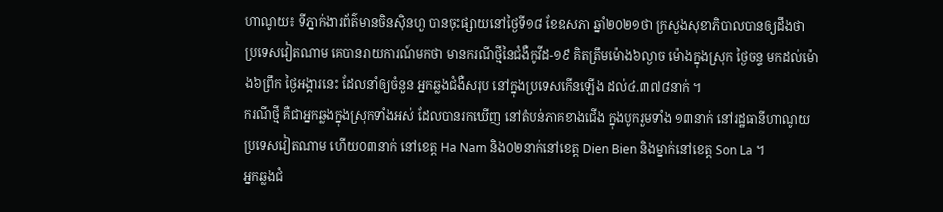ហាណូយ៖ ទីភ្នាក់ងារព័ត៌មានចិនស៊ិនហួ បានចុះផ្សាយនៅថ្ងៃទី១៨ ខែឧសភា ឆ្នាំ២០២១ថា ក្រសួងសុខាភិបាលបានឲ្យដឹងថា ប្រទេសវៀតណាម គេបានរាយការណ៍មកថា មានករណីថ្មីនៃជំងឺកូវីដ-១៩ គិតត្រឹមម៉ោង៦ល្ងាច ម៉ោងក្នុងស្រុក ថ្ងៃចន្ទ មកដល់ម៉ោង៦ព្រឹក ថ្ងៃអង្គារនេះ ដែលនាំឲ្យចំនួន អ្នកឆ្លងជំងឺសរុប នៅក្នុងប្រទេសកើនឡើង ដល់៤.៣៧៨នាក់ ។
ករណីថ្មី គឺជាអ្នកឆ្លងក្នុងស្រុកទាំងអស់ ដែលបានរកឃើញ នៅតំបន់ភាគខាងជើង ក្នុងបូករួមទាំង ១៣នាក់ នៅរដ្ឋធានីហាណូយ ប្រទេសវៀតណាម ហើយ០៣នាក់ នៅខេត្ត Ha Nam និង០២នាក់នៅខេត្ត Dien Bien និងម្នាក់នៅខេត្ត Son La ។
អ្នកឆ្លងជំ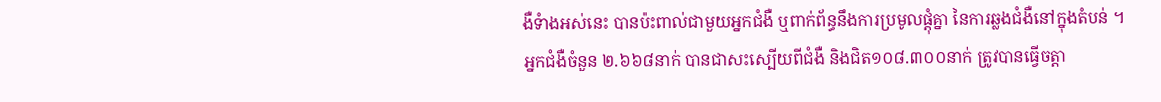ងឺទំាងអស់នេះ បានប៉ះពាល់ជាមួយអ្នកជំងឺ ឬពាក់ព័ន្ធនឹងការប្រមូលផ្តុំគ្នា នៃការឆ្លងជំងឺនៅក្នុងតំបន់ ។
អ្នកជំងឺចំនួន ២.៦៦៨នាក់ បានជាសះស្បើយពីជំងឺ និងជិត១០៨.៣០០នាក់ ត្រូវបានធ្វើចត្តា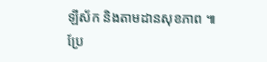ឡីស័ក និងតាមដានសុខភាព ៕ ប្រែ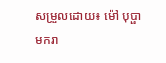សម្រួលដោយ៖ ម៉ៅ បុប្ផាមករា